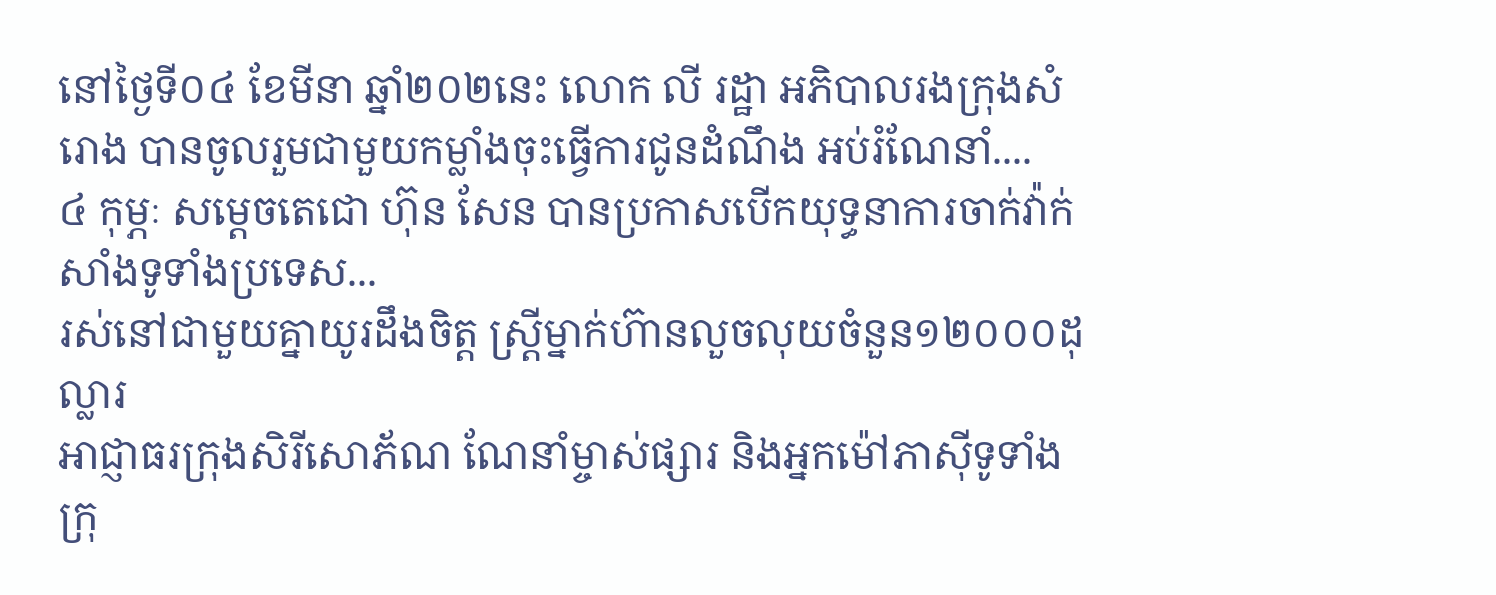នៅថ្ងៃទី០៤ ខែមីនា ឆ្នាំ២០២នេះ លោក លី រដ្ឋា អភិបាលរងក្រុងសំរោង បានចូលរួមជាមួយកម្លាំងចុះធ្វើការជូនដំណឹង អប់រំណែនាំ....
៤ កុម្ភៈ សម្តេចតេជោ ហ៊ុន សែន បានប្រកាសបើកយុទ្ធនាការចាក់វ៉ាក់សាំងទូទាំងប្រទេស...
រស់នៅជាមួយគ្នាយូរដឹងចិត្ត ស្ត្រីម្នាក់ហ៊ានលួចលុយចំនួន១២០០០ដុល្លារ
អាជ្ញាធរក្រុងសិរីសោភ័ណ ណែនាំម្ចាស់ផ្សារ និងអ្នកម៉ៅភាស៊ីទូទាំងក្រុ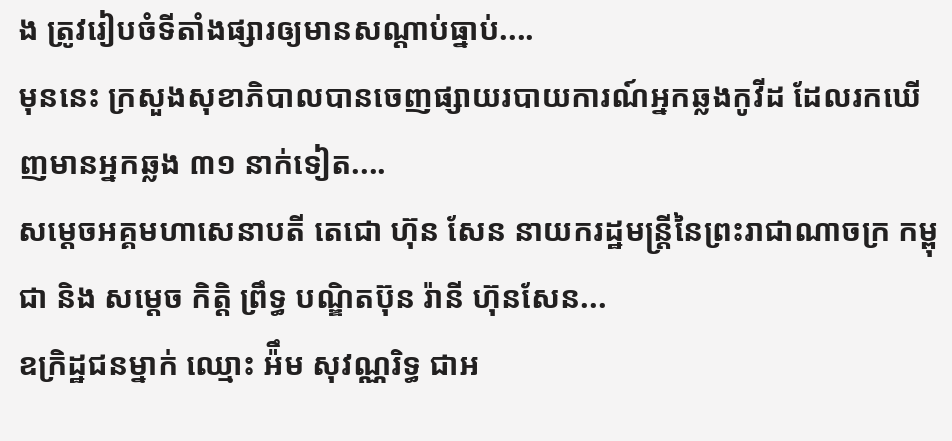ង ត្រូវរៀបចំទីតាំងផ្សារឲ្យមានសណ្តាប់ធ្នាប់....
មុននេះ ក្រសួងសុខាភិបាលបានចេញផ្សាយរបាយការណ៍អ្នកឆ្លងកូវីដ ដែលរកឃើញមានអ្នកឆ្លង ៣១ នាក់ទៀត....
សម្តេចអគ្គមហាសេនាបតី តេជោ ហ៊ុន សែន នាយករដ្ឋមន្ត្រីនៃព្រះរាជាណាចក្រ កម្ពុជា និង សម្តេច កិត្តិ ព្រឹទ្ធ បណ្ឌិតប៊ុន រ៉ានី ហ៊ុនសែន...
ឧក្រិដ្ឋជនម្នាក់ ឈ្មោះ អ៉ឹម សុវណ្ណរិទ្ធ ជាអ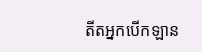តីតអ្នកបើកឡាន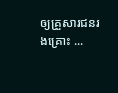ឲ្យគ្រួសារជនរងគ្រោះ ...